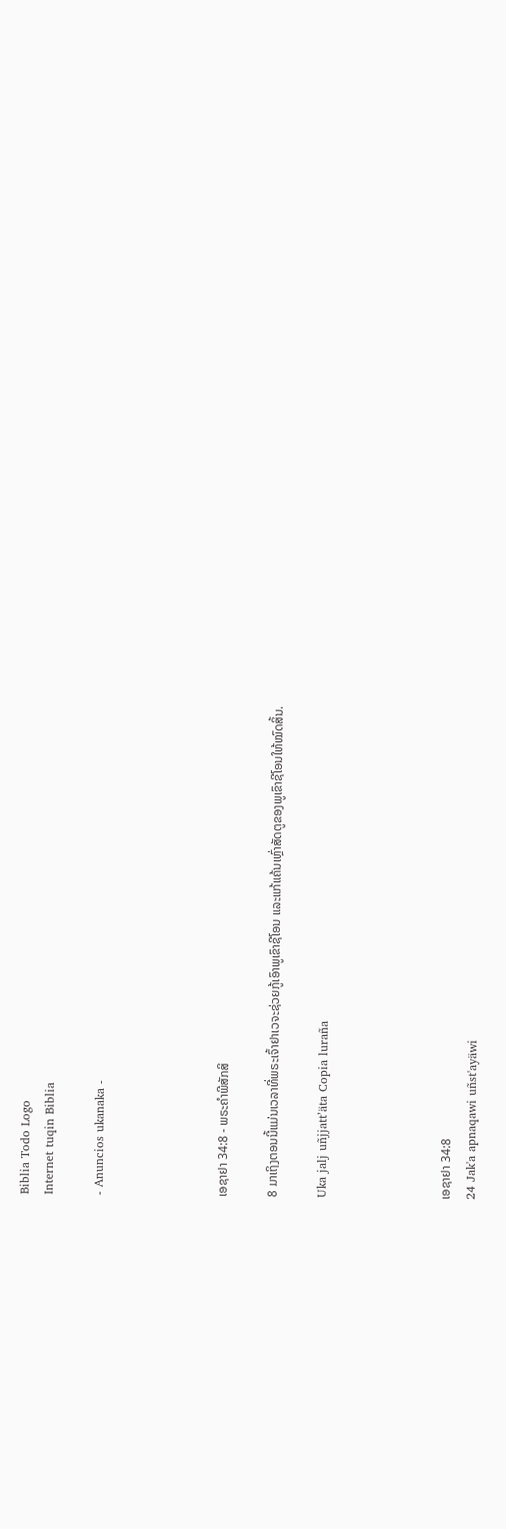Biblia Todo Logo
Internet tuqin Biblia

- Anuncios ukanaka -




ເອຊາຢາ 34:8 - ພຣະຄຳພີສັກສິ

8 ມາເຖິງຕອນນີ້ແມ່ນເວລາທີ່ພຣະເຈົ້າຢາເວຈະຊ່ວຍກູ້ເອົາພູເຂົາຊີໂອນ ແລະແກ້ແຄ້ນເຫຼົ່າສັດຕູຂອງພູເຂົາຊີໂອນໃຫ້ໝົດສິ້ນ.

Uka jalj uñjjattʼäta Copia luraña




ເອຊາຢາ 34:8
24 Jak'a apnaqawi uñst'ayäwi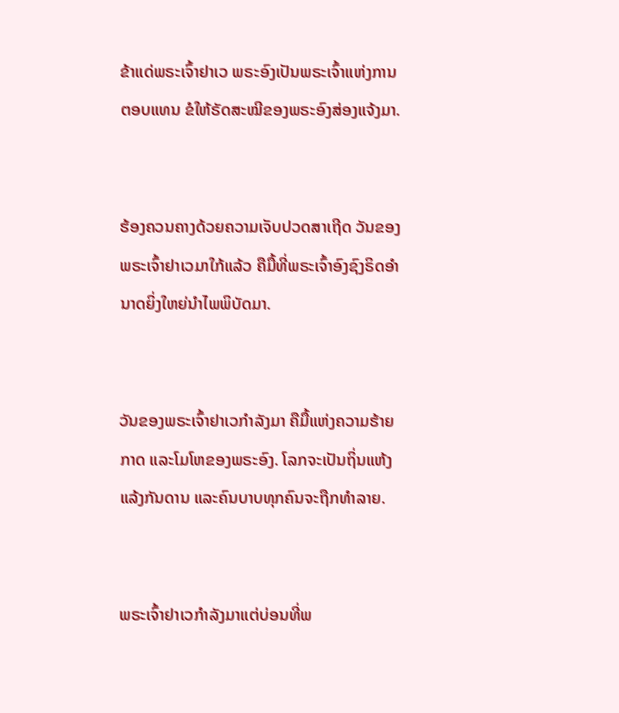ຂ້າແດ່ພຣະເຈົ້າຢາເວ ພຣະອົງເປັນພຣະເຈົ້າແຫ່ງການຕອບແທນ ຂໍໃຫ້ຣັດສະໝີຂອງພຣະອົງສ່ອງແຈ້ງມາ.


ຮ້ອງຄວນຄາງດ້ວຍຄວາມເຈັບປວດສາເຖີດ ວັນຂອງພຣະເຈົ້າຢາເວມາໃກ້ແລ້ວ ຄືມື້ທີ່ພຣະເຈົ້າອົງຊົງຣິດອຳນາດຍິ່ງໃຫຍ່ນຳໄພພິບັດມາ.


ວັນຂອງພຣະເຈົ້າຢາເວກຳລັງມາ ຄືມື້ແຫ່ງຄວາມຮ້າຍກາດ ແລະໂມໂຫຂອງພຣະອົງ. ໂລກຈະເປັນຖິ່ນແຫ້ງແລ້ງກັນດານ ແລະຄົນບາບທຸກຄົນຈະຖືກທຳລາຍ.


ພຣະເຈົ້າຢາເວກຳລັງມາແຕ່ບ່ອນທີ່ພ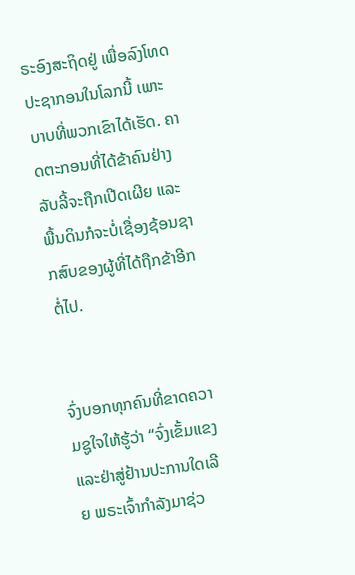ຣະອົງສະຖິດຢູ່ ເພື່ອລົງໂທດປະຊາກອນໃນໂລກນີ້ ເພາະບາບທີ່ພວກເຂົາໄດ້ເຮັດ. ຄາດຕະກອນທີ່ໄດ້ຂ້າຄົນຢ່າງລັບລີ້ຈະຖືກເປີດເຜີຍ ແລະພື້ນດິນກໍຈະບໍ່ເຊື່ອງຊ້ອນຊາກສົບຂອງຜູ້ທີ່ໄດ້ຖືກຂ້າອີກຕໍ່ໄປ.


ຈົ່ງບອກທຸກຄົນທີ່ຂາດຄວາມຊູໃຈໃຫ້ຮູ້ວ່າ “ຈົ່ງເຂັ້ມແຂງ ແລະຢ່າສູ່ຢ້ານປະການໃດເລີຍ ພຣະເຈົ້າກຳລັງມາຊ່ວ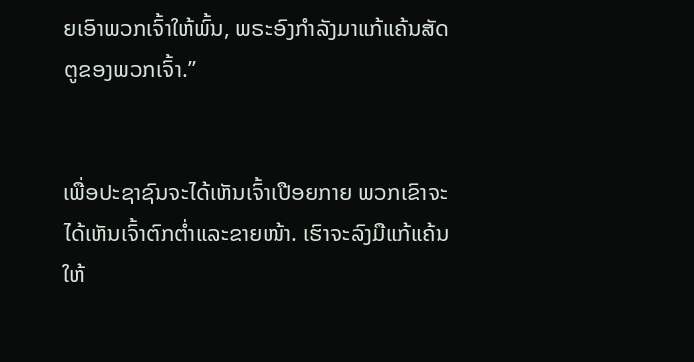ຍເອົາພວກເຈົ້າໃຫ້ພົ້ນ, ພຣະອົງກຳລັງມາແກ້ແຄ້ນສັດຕູຂອງພວກເຈົ້າ.”


ເພື່ອປະຊາຊົນຈະໄດ້ເຫັນເຈົ້າເປືອຍກາຍ ພວກເຂົາຈະໄດ້ເຫັນເຈົ້າຕົກຕໍ່າແລະຂາຍໜ້າ. ເຮົາຈະລົງມືແກ້ແຄ້ນໃຫ້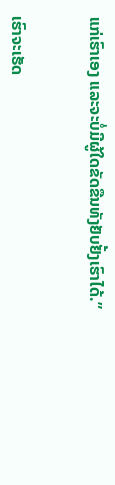ແກ່ເຮົາເອງ ແລະຈະບໍ່ມີຜູ້ໃດຂັດຂືນທັງຢັບຢັ້ງເຮົາໄດ້.”


ເຮົາຈະເຮັດ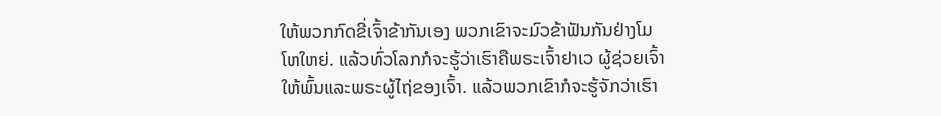ໃຫ້ພວກກົດຂີ່ເຈົ້າຂ້າກັນເອງ ພວກເຂົາຈະມົວຂ້າຟັນກັນຢ່າງໂມໂຫໃຫຍ່. ແລ້ວທົ່ວໂລກກໍຈະຮູ້ວ່າເຮົາຄືພຣະເຈົ້າຢາເວ ຜູ້ຊ່ວຍເຈົ້າໃຫ້ພົ້ນແລະພຣະຜູ້ໄຖ່ຂອງເຈົ້າ. ແລ້ວພວກເຂົາກໍຈະຮູ້ຈັກວ່າເຮົາ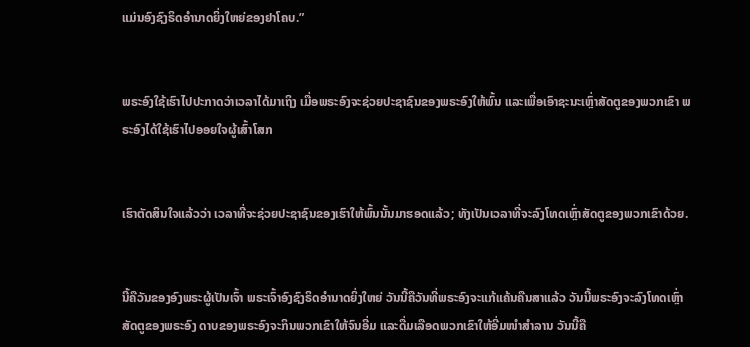ແມ່ນອົງຊົງຣິດອຳນາດຍິ່ງໃຫຍ່ຂອງຢາໂຄບ.”


ພຣະອົງໃຊ້ເຮົາໄປປະກາດວ່າເວລາໄດ້ມາເຖິງ ເມື່ອພຣະອົງຈະຊ່ວຍປະຊາຊົນຂອງພຣະອົງໃຫ້ພົ້ນ ແລະເພື່ອເອົາຊະນະເຫຼົ່າສັດຕູຂອງພວກເຂົາ ພຣະອົງໄດ້ໃຊ້ເຮົາໄປອອຍໃຈຜູ້ເສົ້າໂສກ


ເຮົາຕັດສິນໃຈແລ້ວວ່າ ເວລາທີ່ຈະຊ່ວຍປະຊາຊົນຂອງເຮົາໃຫ້ພົ້ນນັ້ນມາຮອດແລ້ວ; ທັງເປັນເວລາທີ່ຈະລົງໂທດເຫຼົ່າສັດຕູຂອງພວກເຂົາດ້ວຍ.


ນີ້ຄືວັນຂອງອົງພຣະຜູ້ເປັນເຈົ້າ ພຣະເຈົ້າອົງຊົງຣິດອຳນາດຍິ່ງໃຫຍ່ ວັນນີ້ຄືວັນທີ່ພຣະອົງຈະແກ້ແຄ້ນຄືນສາແລ້ວ ວັນນີ້ພຣະອົງຈະລົງໂທດເຫຼົ່າສັດຕູຂອງພຣະອົງ ດາບຂອງພຣະອົງຈະກິນພວກເຂົາໃຫ້ຈົນອີ່ມ ແລະດື່ມເລືອດພວກເຂົາໃຫ້ອີ່ມໜຳສຳລານ ວັນນີ້ຄື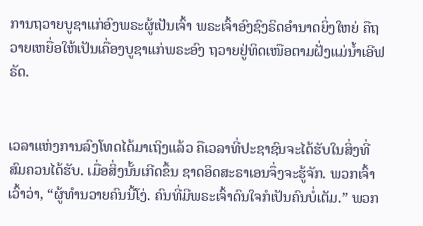ການຖວາຍບູຊາແກ່ອົງພຣະຜູ້ເປັນເຈົ້າ ພຣະເຈົ້າອົງຊົງຣິດອຳນາດຍິ່ງໃຫຍ່ ຄືຖວາຍເຫຍື່ອໃຫ້ເປັນເຄື່ອງບູຊາແກ່ພຣະອົງ ຖວາຍຢູ່ທິດເໜືອຕາມຝັ່ງແມ່ນໍ້າເອີຟຣັດ.


ເວລາແຫ່ງການລົງໂທດໄດ້ມາເຖິງແລ້ວ ຄືເວລາທີ່ປະຊາຊົນຈະໄດ້ຮັບໃນສິ່ງທີ່ສົມຄວນໄດ້ຮັບ. ເມື່ອສິ່ງນັ້ນເກີດຂຶ້ນ ຊາດອິດສະຣາເອນຈຶ່ງຈະຮູ້ຈັກ. ພວກເຈົ້າເວົ້າວ່າ, “ຜູ້ທຳນວາຍຄົນນີ້ໂງ່. ຄົນທີ່ມີພຣະເຈົ້າດົນໃຈກໍເປັນຄົນບໍ່ເຕັມ.” ພວກ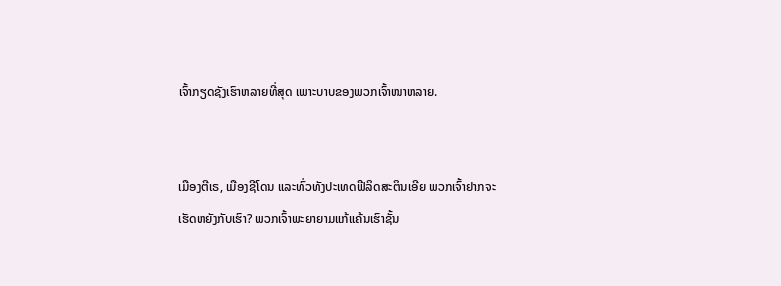ເຈົ້າກຽດຊັງເຮົາຫລາຍທີ່ສຸດ ເພາະບາບຂອງພວກເຈົ້າໜາຫລາຍ.


ເມືອງຕີເຣ, ເມືອງຊີໂດນ ແລະທົ່ວທັງປະເທດຟີລິດສະຕິນເອີຍ ພວກເຈົ້າຢາກຈະເຮັດຫຍັງກັບເຮົາ? ພວກເຈົ້າພະຍາຍາມແກ້ແຄ້ນເຮົາຊັ້ນ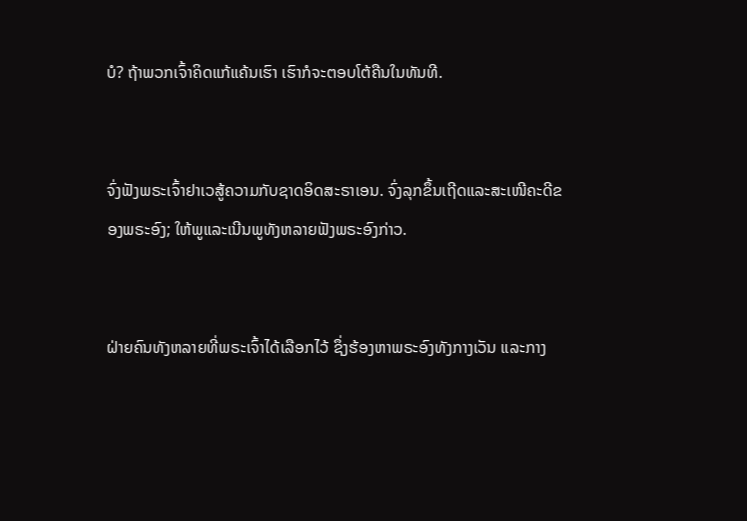ບໍ? ຖ້າພວກເຈົ້າຄິດແກ້ແຄ້ນເຮົາ ເຮົາກໍຈະຕອບໂຕ້ຄືນໃນທັນທີ.


ຈົ່ງຟັງພຣະເຈົ້າຢາເວສູ້ຄວາມກັບຊາດອິດສະຣາເອນ. ຈົ່ງລຸກຂຶ້ນເຖີດແລະສະເໜີຄະດີຂອງພຣະອົງ; ໃຫ້ພູແລະເນີນພູທັງຫລາຍຟັງພຣະອົງກ່າວ.


ຝ່າຍຄົນທັງຫລາຍທີ່ພຣະເຈົ້າໄດ້ເລືອກໄວ້ ຊຶ່ງຮ້ອງຫາພຣະອົງທັງກາງເວັນ ແລະກາງ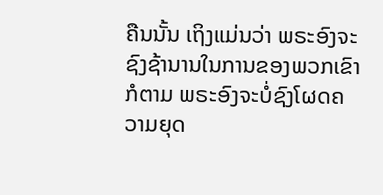ຄືນນັ້ນ ເຖິງແມ່ນວ່າ ພຣະອົງຈະຊົງຊ້ານານໃນການຂອງພວກເຂົາກໍຕາມ ພຣະອົງຈະບໍ່ຊົງໂຜດຄວາມຍຸດ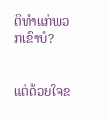ຕິທຳແກ່ພວກເຂົາບໍ?


ແຕ່ດ້ວຍໃຈຂ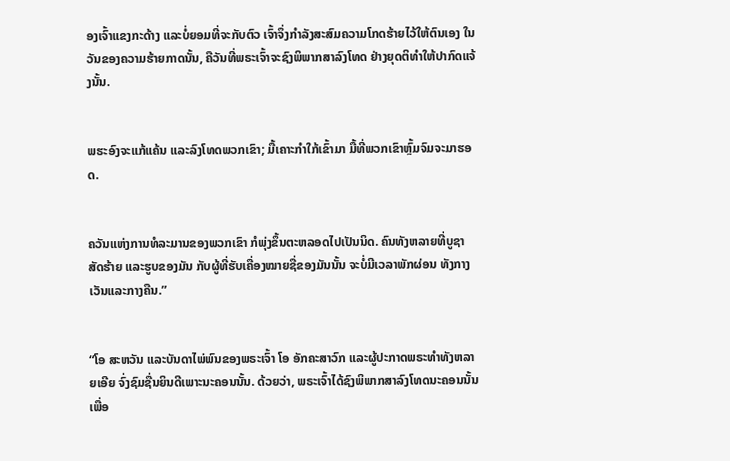ອງເຈົ້າແຂງກະດ້າງ ແລະບໍ່ຍອມທີ່ຈະກັບຕົວ ເຈົ້າຈຶ່ງກຳລັງສະສົມຄວາມໂກດຮ້າຍໄວ້ໃຫ້ຕົນເອງ ໃນວັນຂອງຄວາມຮ້າຍກາດນັ້ນ, ຄືວັນທີ່ພຣະເຈົ້າຈະຊົງພິພາກສາລົງໂທດ ຢ່າງຍຸດຕິທຳໃຫ້ປາກົດແຈ້ງນັ້ນ.


ພຮະອົງຈະແກ້ແຄ້ນ ແລະລົງໂທດພວກເຂົາ; ມື້ເຄາະກຳໃກ້ເຂົ້າມາ ມື້ທີ່ພວກເຂົາຫຼົ້ມຈົມຈະມາຮອດ.


ຄວັນແຫ່ງການທໍລະມານຂອງພວກເຂົາ ກໍພຸ່ງຂຶ້ນຕະຫລອດໄປເປັນນິດ. ຄົນທັງຫລາຍທີ່ບູຊາສັດຮ້າຍ ແລະຮູບຂອງມັນ ກັບຜູ້ທີ່ຮັບເຄື່ອງໝາຍຊື່ຂອງມັນນັ້ນ ຈະບໍ່ມີເວລາພັກຜ່ອນ ທັງກາງເວັນແລະກາງຄືນ.”


“ໂອ ສະຫວັນ ແລະບັນດາໄພ່ພົນຂອງພຣະເຈົ້າ ໂອ ອັກຄະສາວົກ ແລະຜູ້ປະກາດພຣະທຳທັງຫລາຍເອີຍ ຈົ່ງຊົມຊື່ນຍິນດີເພາະນະຄອນນັ້ນ. ດ້ວຍວ່າ, ພຣະເຈົ້າໄດ້ຊົງພິພາກສາລົງໂທດນະຄອນນັ້ນ ເພື່ອ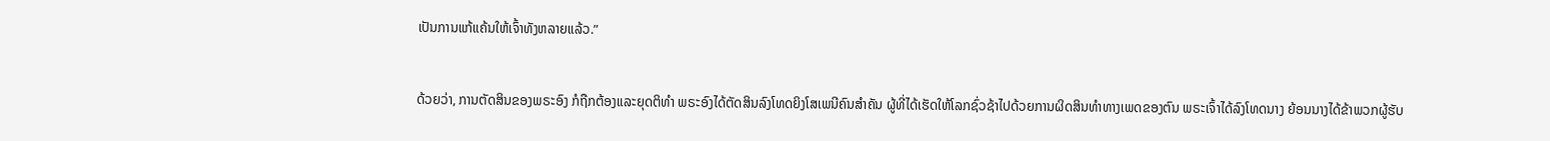ເປັນການແກ້ແຄ້ນໃຫ້ເຈົ້າທັງຫລາຍແລ້ວ.”


ດ້ວຍວ່າ, ການຕັດສິນຂອງພຣະອົງ ກໍຖືກຕ້ອງແລະຍຸດຕິທຳ ພຣະອົງໄດ້ຕັດສິນລົງໂທດຍິງໂສເພນີຄົນສຳຄັນ ຜູ້ທີ່ໄດ້ເຮັດໃຫ້ໂລກຊົ່ວຊ້າໄປດ້ວຍການຜິດສິນທຳທາງເພດຂອງຕົນ ພຣະເຈົ້າໄດ້ລົງໂທດນາງ ຍ້ອນນາງໄດ້ຂ້າພວກຜູ້ຮັບ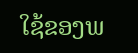ໃຊ້ຂອງພ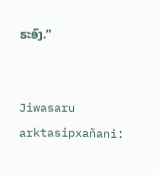ຣະອົງ.”


Jiwasaru arktasipxañani: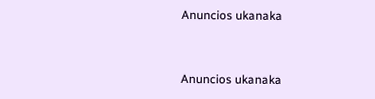Anuncios ukanaka


Anuncios ukanaka